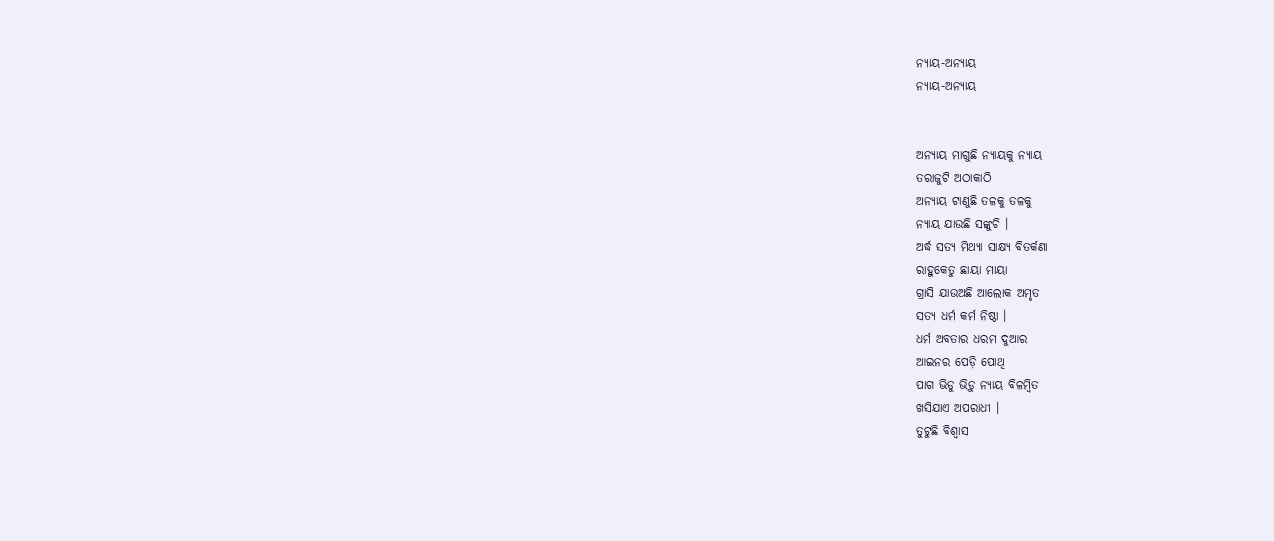ନ୍ୟାୟ-ଅନ୍ୟାୟ
ନ୍ୟାୟ-ଅନ୍ୟାୟ


ଅନ୍ୟାୟ ମାଗୁଛି ନ୍ୟାୟକୁ ନ୍ୟାୟ
ତରାଜୁଟି ଅଠାକାଠି
ଅନ୍ୟାୟ ଟାଣୁଛି ତଳକୁ ତଳକୁ
ନ୍ୟାୟ ଯାଉଛି ସଙ୍କୁଚି ।
ଅର୍ଦ୍ଧ ସତ୍ୟ ମିଥ୍ୟା ସାକ୍ଷ୍ୟ ବିତର୍କଣା
ରାହୁକେତୁ ଛାୟା ମାୟା
ଗ୍ରାସି ଯାଉଅଛି ଆଲୋକ ଅମୃତ
ସତ୍ୟ ଧର୍ମ କର୍ମ ନିଷ୍ଠା ।
ଧର୍ମ ଅବତାର ଧରମ ଦୁଆର
ଆଇନର ପେଡ଼ି ପୋଥି
ପାଗ ଭିଡୁ ଭିଡ଼ୁ ନ୍ୟାୟ ବିଳମ୍ବିତ
ଖସିଯାଏ ଅପରାଧୀ ।
ତୁଟୁଛି ବିଶ୍ୱାସ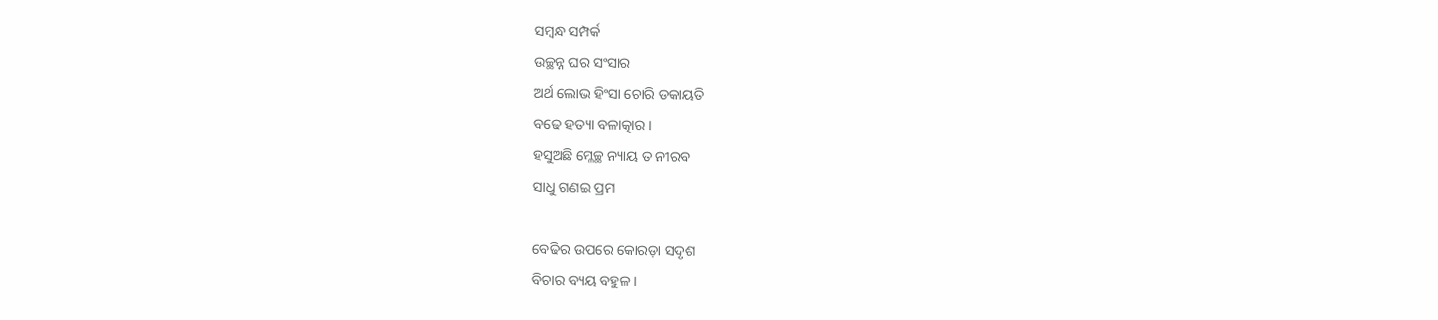ସମ୍ବନ୍ଧ ସମ୍ପର୍କ
ଉଚ୍ଛନ୍ନ ଘର ସଂସାର
ଅର୍ଥ ଲୋଭ ହିଂସା ଚୋରି ଡକାୟତି
ବଢେ ହତ୍ୟା ବଳାତ୍କାର ।
ହସୁଅଛି ମ୍ଳେଚ୍ଛ ନ୍ୟାୟ ତ ନୀରବ
ସାଧୁ ଗଣଇ ପ୍ରମ

ବେଢିର ଉପରେ କୋରଡ଼ା ସଦୃଶ
ବିଚାର ବ୍ୟୟ ବହୁଳ ।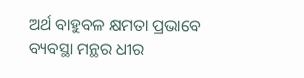ଅର୍ଥ ବାହୁବଳ କ୍ଷମତା ପ୍ରଭାବେ
ବ୍ୟବସ୍ଥା ମନ୍ଥର ଧୀର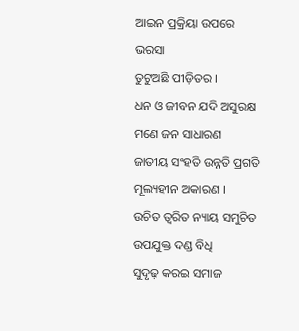ଆଇନ ପ୍ରକ୍ରିୟା ଉପରେ ଭରସା
ତୁଟୁଅଛି ପୀଡ଼ିତର ।
ଧନ ଓ ଜୀବନ ଯଦି ଅସୁରକ୍ଷ
ମଣେ ଜନ ସାଧାରଣ
ଜାତୀୟ ସଂହତି ଉନ୍ନତି ପ୍ରଗତି
ମୂଲ୍ୟହୀନ ଅକାରଣ ।
ଉଚିତ ତ୍ୱରିତ ନ୍ୟାୟ ସମୁଚିତ
ଉପଯୁକ୍ତ ଦଣ୍ଡ ବିଧି
ସୁଦୃଢ଼ କରଇ ସମାଜ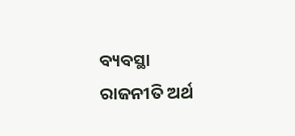ବ୍ୟବସ୍ଥା
ରାଜନୀତି ଅର୍ଥ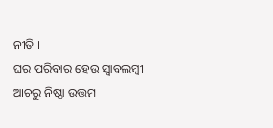ନୀତି ।
ଘର ପରିବାର ହେଉ ସ୍ଵାବଲମ୍ବୀ
ଆଚରୁ ନିଷ୍ଠା ଉତ୍ତମ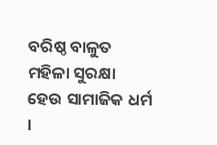ବରିଷ୍ଠ ବାଳୁତ ମହିଳା ସୁରକ୍ଷା
ହେଉ ସାମାଜିକ ଧର୍ମ ।